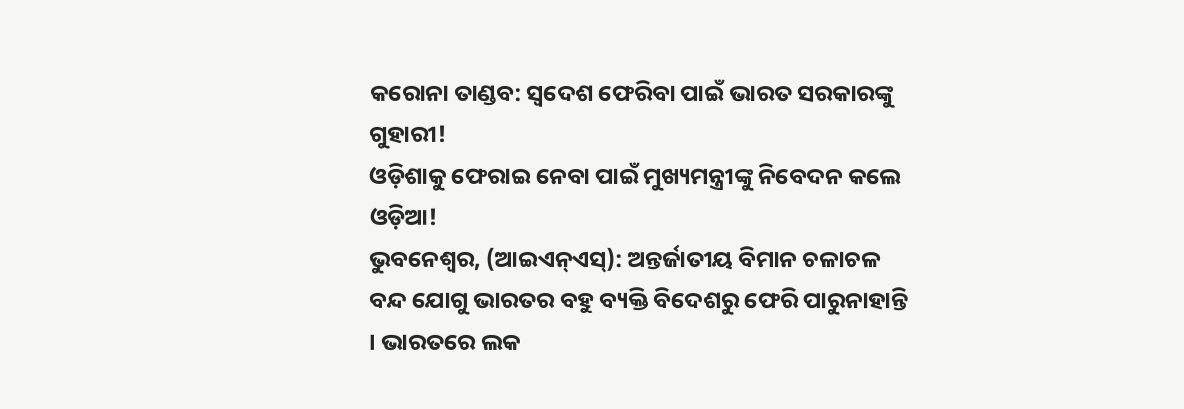କରୋନା ତାଣ୍ଡବ: ସ୍ୱଦେଶ ଫେରିବା ପାଇଁ ଭାରତ ସରକାରଙ୍କୁ ଗୁହାରୀ!
ଓଡ଼ିଶାକୁ ଫେରାଇ ନେବା ପାଇଁ ମୁଖ୍ୟମନ୍ତ୍ରୀଙ୍କୁ ନିବେଦନ କଲେ ଓଡ଼ିଆ!
ଭୁବନେଶ୍ୱର, (ଆଇଏନ୍ଏସ୍): ଅନ୍ତର୍ଜାତୀୟ ବିମାନ ଚଳାଚଳ ବନ୍ଦ ଯୋଗୁ ଭାରତର ବହୁ ବ୍ୟକ୍ତି ବିଦେଶରୁ ଫେରି ପାରୁନାହାନ୍ତି । ଭାରତରେ ଲକ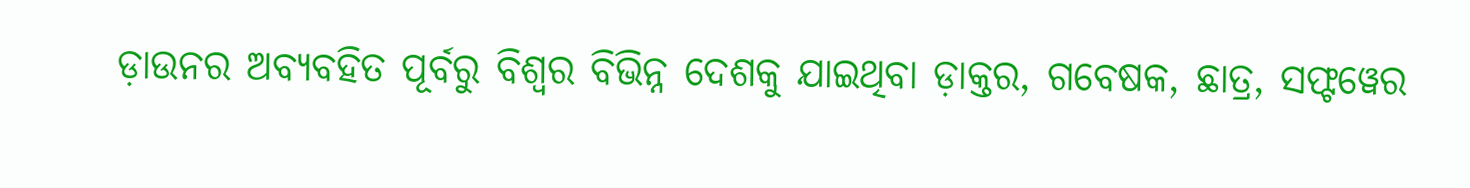ଡ଼ାଉନର ଅବ୍ୟବହିତ ପୂର୍ବରୁ ବିଶ୍ୱର ବିଭିନ୍ନ ଦେଶକୁ ଯାଇଥିବା ଡ଼ାକ୍ତର, ଗବେଷକ, ଛାତ୍ର, ସଫ୍ଟୱେର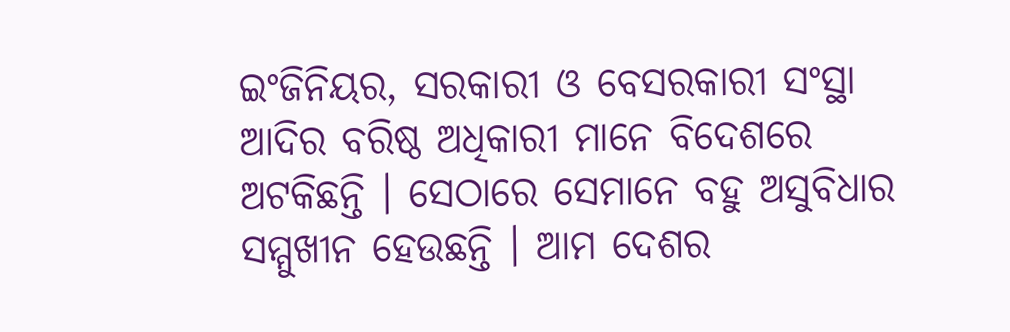ଇଂଜିନିୟର, ସରକାରୀ ଓ ବେସରକାରୀ ସଂସ୍ଥା ଆଦିର ବରିଷ୍ଠ ଅଧିକାରୀ ମାନେ ବିଦେଶରେ ଅଟକିଛନ୍ତି । ସେଠାରେ ସେମାନେ ବହୁ ଅସୁବିଧାର ସମ୍ମୁଖୀନ ହେଉଛନ୍ତି । ଆମ ଦେଶର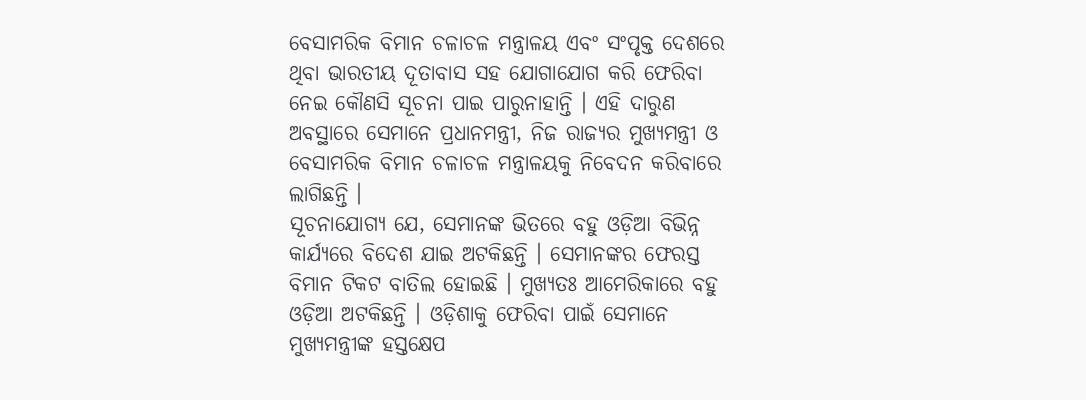ବେସାମରିକ ବିମାନ ଚଳାଚଳ ମନ୍ତ୍ରାଳୟ ଏବଂ ସଂପୃକ୍ତ ଦେଶରେ ଥିବା ଭାରତୀୟ ଦୂତାବାସ ସହ ଯୋଗାଯୋଗ କରି ଫେରିବା ନେଇ କୌଣସି ସୂଚନା ପାଇ ପାରୁନାହାନ୍ତି । ଏହି ଦାରୁଣ ଅବସ୍ଥାରେ ସେମାନେ ପ୍ରଧାନମନ୍ତ୍ରୀ, ନିଜ ରାଜ୍ୟର ମୁଖ୍ୟମନ୍ତ୍ରୀ ଓ ବେସାମରିକ ବିମାନ ଚଳାଚଳ ମନ୍ତ୍ରାଳୟକୁ ନିବେଦନ କରିବାରେ ଲାଗିଛନ୍ତି ।
ସୂଚନାଯୋଗ୍ୟ ଯେ, ସେମାନଙ୍କ ଭିତରେ ବହୁ ଓଡ଼ିଆ ବିଭିନ୍ନ କାର୍ଯ୍ୟରେ ବିଦେଶ ଯାଇ ଅଟକିଛନ୍ତି । ସେମାନଙ୍କର ଫେରସ୍ତ ବିମାନ ଟିକଟ ବାତିଲ ହୋଇଛି । ମୁଖ୍ୟତଃ ଆମେରିକାରେ ବହୁ ଓଡ଼ିଆ ଅଟକିଛନ୍ତି । ଓଡ଼ିଶାକୁ ଫେରିବା ପାଇଁ ସେମାନେ ମୁଖ୍ୟମନ୍ତ୍ରୀଙ୍କ ହସ୍ତକ୍ଷେପ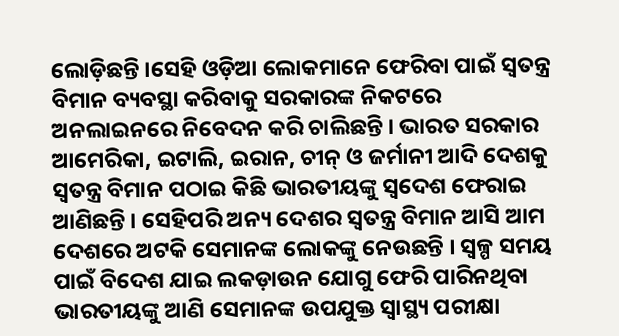ଲୋଡ଼ିଛନ୍ତି ।ସେହି ଓଡ଼ିଆ ଲୋକମାନେ ଫେରିବା ପାଇଁ ସ୍ୱତନ୍ତ୍ର ବିମାନ ବ୍ୟବସ୍ଥା କରିବାକୁ ସରକାରଙ୍କ ନିକଟରେ ଅନଲାଇନରେ ନିବେଦନ କରି ଚାଲିଛନ୍ତି । ଭାରତ ସରକାର ଆମେରିକା, ଇଟାଲି, ଇରାନ, ଚୀନ୍ ଓ ଜର୍ମାନୀ ଆଦି ଦେଶକୁ ସ୍ୱତନ୍ତ୍ର ବିମାନ ପଠାଇ କିଛି ଭାରତୀୟଙ୍କୁ ସ୍ୱଦେଶ ଫେରାଇ ଆଣିଛନ୍ତି । ସେହିପରି ଅନ୍ୟ ଦେଶର ସ୍ୱତନ୍ତ୍ର ବିମାନ ଆସି ଆମ ଦେଶରେ ଅଟକି ସେମାନଙ୍କ ଲୋକଙ୍କୁ ନେଉଛନ୍ତି । ସ୍ୱଳ୍ପ ସମୟ ପାଇଁ ବିଦେଶ ଯାଇ ଲକଡ଼ାଉନ ଯୋଗୁ ଫେରି ପାରିନଥିବା ଭାରତୀୟଙ୍କୁ ଆଣି ସେମାନଙ୍କ ଉପଯୁକ୍ତ ସ୍ୱାସ୍ଥ୍ୟ ପରୀକ୍ଷା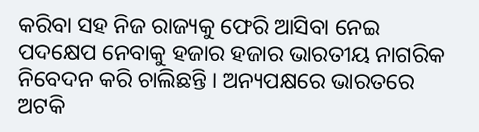କରିବା ସହ ନିଜ ରାଜ୍ୟକୁ ଫେରି ଆସିବା ନେଇ ପଦକ୍ଷେପ ନେବାକୁ ହଜାର ହଜାର ଭାରତୀୟ ନାଗରିକ ନିବେଦନ କରି ଚାଲିଛନ୍ତି । ଅନ୍ୟପକ୍ଷରେ ଭାରତରେ ଅଟକି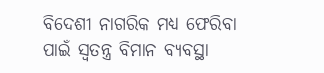ବିଦେଶୀ ନାଗରିକ ମଧ୍ୟ ଫେରିବା ପାଇଁ ସ୍ୱତନ୍ତ୍ର ବିମାନ ବ୍ୟବସ୍ଥା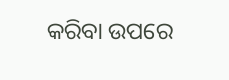କରିବା ଉପରେ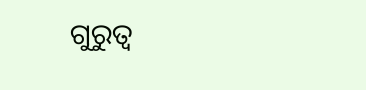ଗୁରୁତ୍ୱ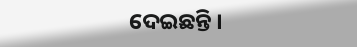ଦେଇଛନ୍ତି ।